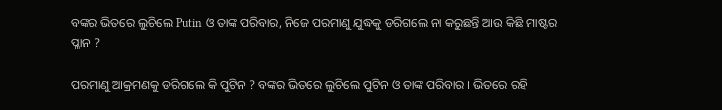ବଙ୍କର ଭିତରେ ଲୁଚିଲେ Putin ଓ ତାଙ୍କ ପରିବାର, ନିଜେ ପରମାଣୁ ଯୁଦ୍ଧକୁ ଡରିଗଲେ ନା କରୁଛନ୍ତି ଆଉ କିଛି ମାଷ୍ଟର ପ୍ଳାନ ?

ପରମାଣୁ ଆକ୍ରମଣକୁ ଡରିଗଲେ କି ପୁଟିନ ? ବଙ୍କର ଭିତରେ ଲୁଚିଲେ ପୁଟିନ ଓ ତାଙ୍କ ପରିବାର । ଭିତରେ ରହି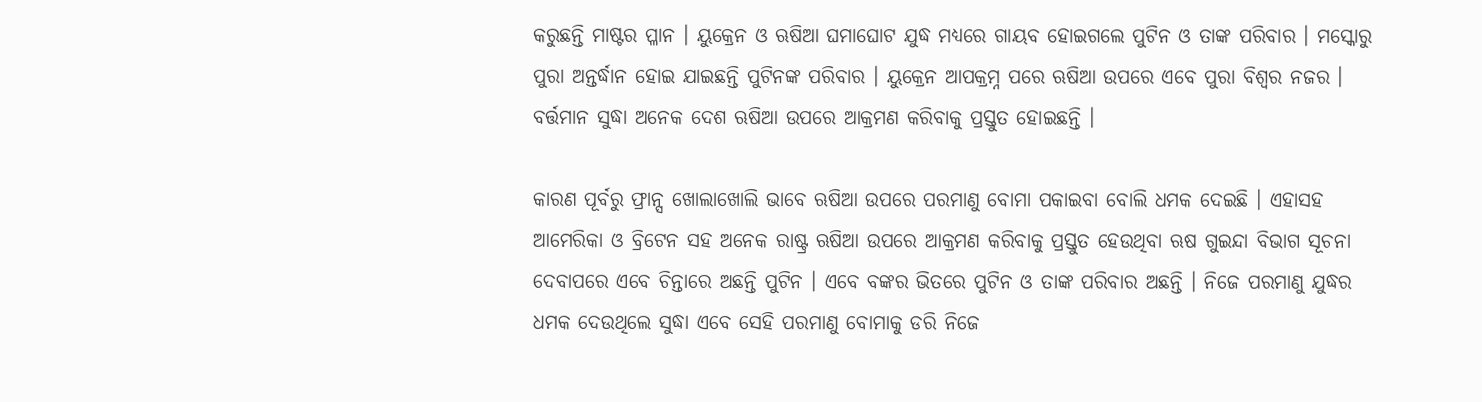କରୁଛନ୍ତି ମାଷ୍ଟର ପ୍ଳାନ । ୟୁକ୍ରେନ ଓ ଋଷିଆ ଘମାଘୋଟ ଯୁଦ୍ଧ ମଧ୍ୟରେ ଗାୟବ ହୋଇଗଲେ ପୁଟିନ ଓ ତାଙ୍କ ପରିବାର । ମସ୍କୋରୁ ପୁରା ଅନ୍ତର୍ଦ୍ଧାନ ହୋଇ ଯାଇଛନ୍ତି ପୁଟିନଙ୍କ ପରିବାର । ୟୁକ୍ରେନ ଆପକ୍ରମ୍ନ ପରେ ଋଷିଆ ଉପରେ ଏବେ ପୁରା ବିଶ୍ଵର ନଜର । ବର୍ତ୍ତମାନ ସୁଦ୍ଧା ଅନେକ ଦେଶ ଋଷିଆ ଉପରେ ଆକ୍ରମଣ କରିବାକୁ ପ୍ରସ୍ତୁତ ହୋଇଛନ୍ତି ।

କାରଣ ପୂର୍ବରୁ ଫ୍ରାନ୍ସ ଖୋଲାଖୋଲି ଭାବେ ଋଷିଆ ଉପରେ ପରମାଣୁ ବୋମା ପକାଇବା ବୋଲି ଧମକ ଦେଇଛି । ଏହାସହ ଆମେରିକା ଓ ବ୍ରିଟେନ ସହ ଅନେକ ରାଷ୍ଟ୍ର ଋଷିଆ ଉପରେ ଆକ୍ରମଣ କରିବାକୁ ପ୍ରସ୍ତୁତ ହେଉଥିବା ଋଷ ଗୁଇନ୍ଦା ବିଭାଗ ସୂଚନା ଦେବାପରେ ଏବେ ଚିନ୍ତାରେ ଅଛନ୍ତି ପୁଟିନ । ଏବେ ବଙ୍କର ଭିତରେ ପୁଟିନ ଓ ତାଙ୍କ ପରିବାର ଅଛନ୍ତି । ନିଜେ ପରମାଣୁ ଯୁଦ୍ଧର ଧମକ ଦେଉଥିଲେ ସୁଦ୍ଧା ଏବେ ସେହି ପରମାଣୁ ବୋମାକୁ ଡରି ନିଜେ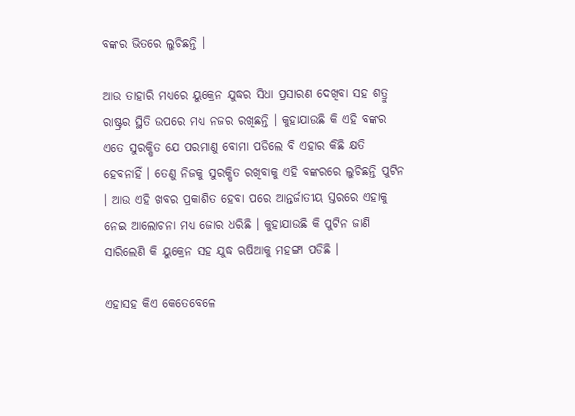ବଙ୍କର ଭିତରେ ଲୁଚିଛନ୍ତି ।

ଆଉ ତାହାରି ମଧ୍ୟରେ ୟୁକ୍ରେନ ଯୁଦ୍ଧର ସିଧା ପ୍ରସାରଣ ଦେଖିବା ସହ ଶତ୍ରୁ ରାଷ୍ଟ୍ରର ସ୍ଥିତି ଉପରେ ମଧ୍ୟ ନଜର ରଖିଛନ୍ତି । କୁହାଯାଉଛି କି ଏହି ବଙ୍କର ଏତେ ସୁରକ୍ଷିତ ଯେ ପରମାଣୁ ବୋମା ପଡିଲେ ବି ଏହାର କିଛି କ୍ଷତି ହେବନାହିଁ । ତେଣୁ ନିଜକୁ ସୁରକ୍ଷିତ ରଖିବାକୁ ଏହି ବଙ୍କରରେ ଲୁଚିଛନ୍ତି ପୁଟିନ । ଆଉ ଏହି ଖବର ପ୍ରକାଶିତ ହେବା ପରେ ଆନ୍ତର୍ଜାତୀୟ ସ୍ତରରେ ଏହାକୁ ନେଇ ଆଲୋଚନା ମଧ୍ୟ ଜୋର ଧରିଛି । କୁହାଯାଉଛି କି ପୁଟିନ ଜାଣି ସାରିଲେଣି କି ୟୁକ୍ରେନ ସହ ଯୁଦ୍ଧ ଋଷିଆକୁ ମହଙ୍ଗା ପଡିଛି ।

ଏହାସହ କିଏ କେତେବେଳେ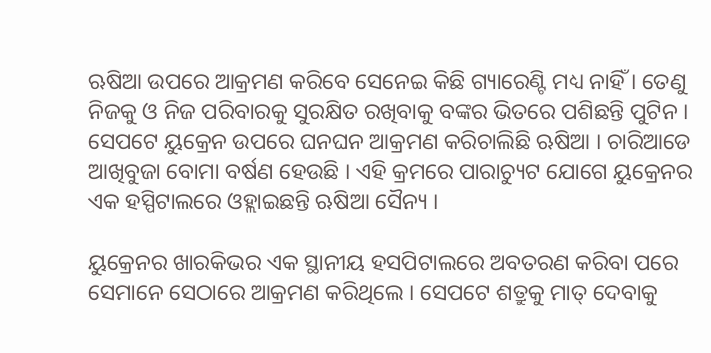ଋଷିଆ ଉପରେ ଆକ୍ରମଣ କରିବେ ସେନେଇ କିଛି ଗ୍ୟାରେଣ୍ଟି ମଧ୍ୟ ନାହିଁ । ତେଣୁ ନିଜକୁ ଓ ନିଜ ପରିବାରକୁ ସୁରକ୍ଷିତ ରଖିବାକୁ ବଙ୍କର ଭିତରେ ପଶିଛନ୍ତି ପୁଟିନ । ସେପଟେ ୟୁକ୍ରେନ ଉପରେ ଘନଘନ ଆକ୍ରମଣ କରିଚାଲିଛି ଋଷିଆ । ଚାରିଆଡେ ଆଖିବୁଜା ବୋମା ବର୍ଷଣ ହେଉଛି । ଏହି କ୍ରମରେ ପାରାଚ୍ୟୁଟ ଯୋଗେ ୟୁକ୍ରେନର ଏକ ହସ୍ପିଟାଲରେ ଓହ୍ଲାଇଛନ୍ତି ଋଷିଆ ସୈନ୍ୟ ।

ୟୁକ୍ରେନର ଖାରକିଭର ଏକ ସ୍ଥାନୀୟ ହସପିଟାଲରେ ଅବତରଣ କରିବା ପରେ ସେମାନେ ସେଠାରେ ଆକ୍ରମଣ କରିଥିଲେ । ସେପଟେ ଶତ୍ରୁକୁ ମାତ୍ ଦେବାକୁ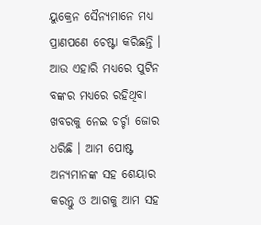ୟୁକ୍ରେନ ସୈନ୍ୟମାନେ ମଧ୍ୟ ପ୍ରାଣପଣେ ଚେଷ୍ଟା କରିଛନ୍ତି । ଆଉ ଏହାରି ମଧ୍ୟରେ ପୁଟିନ ବଙ୍କର ମଧ୍ୟରେ ରହିଥିବା ଖବରକୁ ନେଇ ଚର୍ଚ୍ଚା ଜୋର ଧରିଛି । ଆମ ପୋଷ୍ଟ ଅନ୍ୟମାନଙ୍କ ସହ ଶେୟାର କରନ୍ତୁ ଓ ଆଗକୁ ଆମ ସହ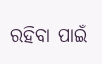ରହିବା ପାଇଁ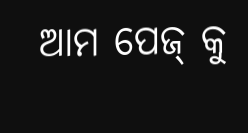ଆମ ପେଜ୍ କୁ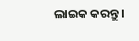ଲାଇକ କରନ୍ତୁ ।